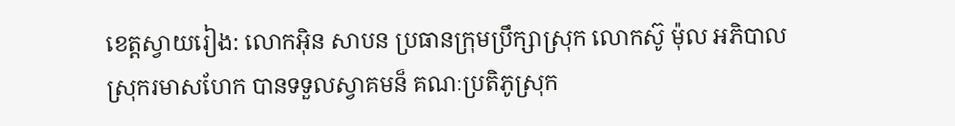ខេត្តស្វាយរៀង: លោកអុិន សាបន ប្រធានក្រុមប្រឹក្សាស្រុក លោកស៊ូ ម៉ុល អភិបាលស្រុករមាសហែក បានទទួលស្វាគមន៏ គណៈប្រតិភូស្រុក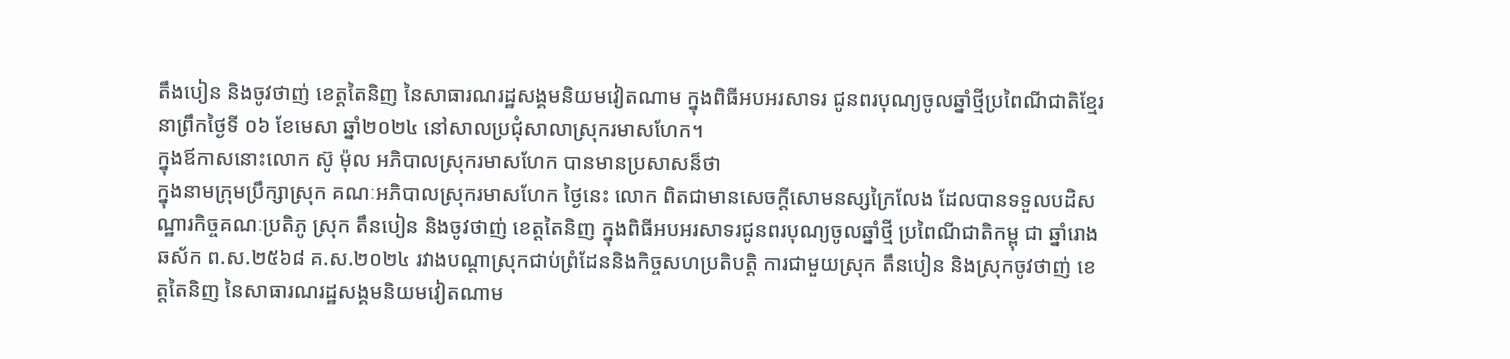តឹងបៀន និងចូវថាញ់ ខេត្តតៃនិញ នៃសាធារណរដ្ឋសង្គមនិយមវៀតណាម ក្នុងពិធីអបអរសាទរ ជូនពរបុណ្យចូលឆ្នាំថ្មីប្រពៃណីជាតិខ្មែរ នាព្រឹកថ្ងៃទី ០៦ ខែមេសា ឆ្នាំ២០២៤ នៅសាលប្រជុំសាលាស្រុករមាសហែក។
ក្នុងឪកាសនោះលោក ស៊ូ ម៉ុល អភិបាលស្រុករមាសហែក បានមានប្រសាសន៏ថា
ក្នុងនាមក្រុមប្រឹក្សាស្រុក គណៈអភិបាលស្រុករមាសហែក ថ្ងៃនេះ លោក ពិតជាមានសេចក្តីសោមនស្សក្រៃលែង ដែលបានទទួលបដិសណ្ឋារកិច្ចគណៈប្រតិភូ ស្រុក តឹនបៀន និងចូវថាញ់ ខេត្តតៃនិញ ក្នុងពិធីអបអរសាទរជូនពរបុណ្យចូលឆ្នាំថ្មី ប្រពៃណីជាតិកម្ពុ ជា ឆ្នាំរោង ឆស័ក ព.ស.២៥៦៨ គ.ស.២០២៤ រវាងបណ្តាស្រុកជាប់ព្រំដែននិងកិច្ចសហប្រតិបត្តិ ការជាមួយស្រុក តឹនបៀន និងស្រុកចូវថាញ់ ខេត្តតៃនិញ នៃសាធារណរដ្ឋសង្គមនិយមវៀតណាម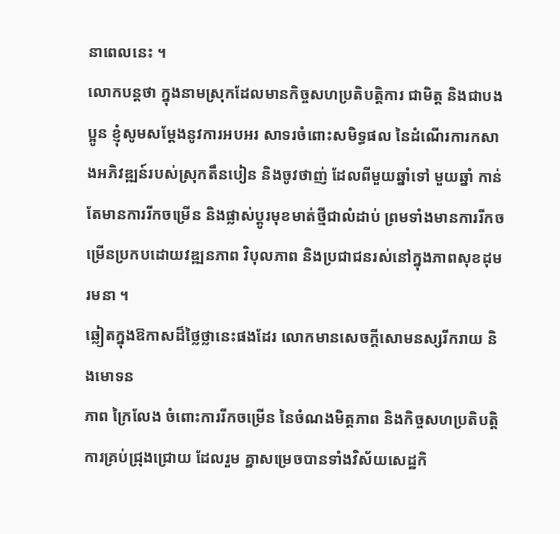នាពេលនេះ ។
លោកបន្តថា ក្នុងនាមស្រុកដែលមានកិច្ចសហប្រតិបត្តិការ ជាមិត្ត និងជាបងប្អូន ខ្ញុំសូមសម្តែងនូវការអបអរ សាទរចំពោះសមិទ្ធផល នៃដំណើរការកសាងអភិវឌ្ឍន៍របស់ស្រុកតឹនបៀន និងចូវថាញ់ ដែលពីមួយឆ្នាំទៅ មួយឆ្នាំ កាន់តែមានការរីកចម្រើន និងផ្លាស់ប្តូរមុខមាត់ថ្មីជាលំដាប់ ព្រមទាំងមានការរីកចម្រើនប្រកបដោយវឌ្ឍនភាព វិបុលភាព និងប្រជាជនរស់នៅក្នុងភាពសុខដុមរមនា ។
ឆ្លៀតក្នុងឱកាសដ៏ថ្លៃថ្លានេះផងដែរ លោកមានសេចក្តីសោមនស្សរីករាយ និងមោទន
ភាព ក្រៃលែង ចំពោះការរីកចម្រើន នៃចំណងមិត្តភាព និងកិច្ចសហប្រតិបត្តិការគ្រប់ជ្រុងជ្រោយ ដែលរួម គ្នាសម្រេចបានទាំងវិស័យសេដ្ឋកិ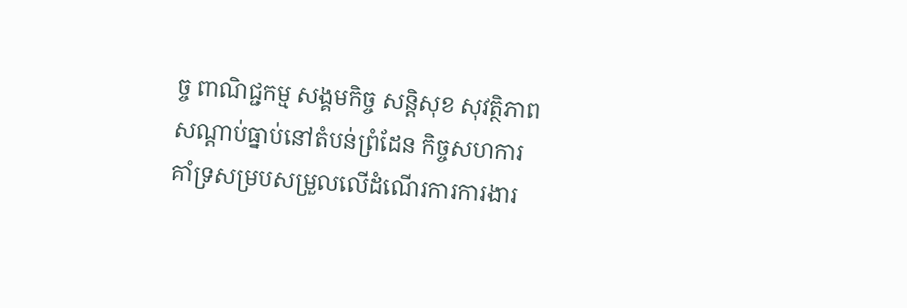ច្ច ពាណិជ្ជកម្ម សង្គមកិច្ច សន្តិសុខ សុវត្ថិភាព សណ្តាប់ធ្នាប់នៅតំបន់ព្រំដែន កិច្ចសហការគាំទ្រសម្របសម្រួលលើដំណើរការការងារ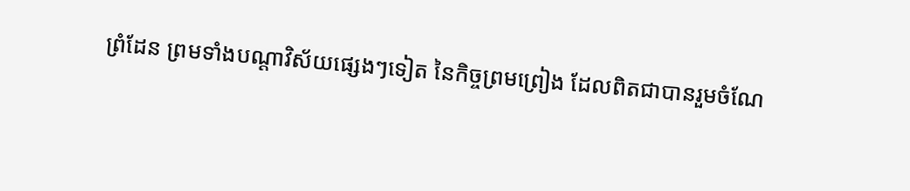ព្រំដែន ព្រមទាំងបណ្តាវិស័យផ្សេងៗទៀត នៃកិច្ចព្រមព្រៀង ដែលពិតជាបានរួមចំណែ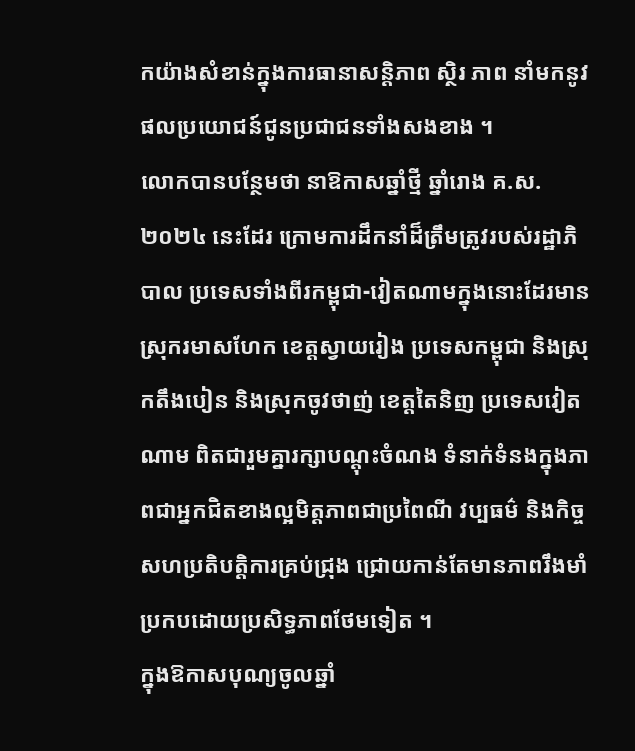កយ៉ាងសំខាន់ក្នុងការធានាសន្តិភាព ស្ថិរ ភាព នាំមកនូវផលប្រយោជន៍ជូនប្រជាជនទាំងសងខាង ។
លោកបានបន្ថែមថា នាឱកាសឆ្នាំថ្មី ឆ្នាំរោង គ.ស.២០២៤ នេះដែរ ក្រោមការដឹកនាំដ៏ត្រឹមត្រូវរបស់រដ្ឋាភិបាល ប្រទេសទាំងពីរកម្ពុជា-វៀតណាមក្នុងនោះដែរមានស្រុករមាសហែក ខេត្តស្វាយរៀង ប្រទេសកម្ពុជា និងស្រុកតឹងបៀន និងស្រុកចូវថាញ់ ខេត្តតៃនិញ ប្រទេសវៀតណាម ពិតជារួមគ្នារក្សាបណ្តុះចំណង ទំនាក់ទំនងក្នុងភាពជាអ្នកជិតខាងល្អមិត្តភាពជាប្រពៃណី វប្បធម៌ និងកិច្ចសហប្រតិបត្តិការគ្រប់ជ្រុង ជ្រោយកាន់តែមានភាពរឹងមាំប្រកបដោយប្រសិទ្ធភាពថែមទៀត ។
ក្នុងឱកាសបុណ្យចូលឆ្នាំ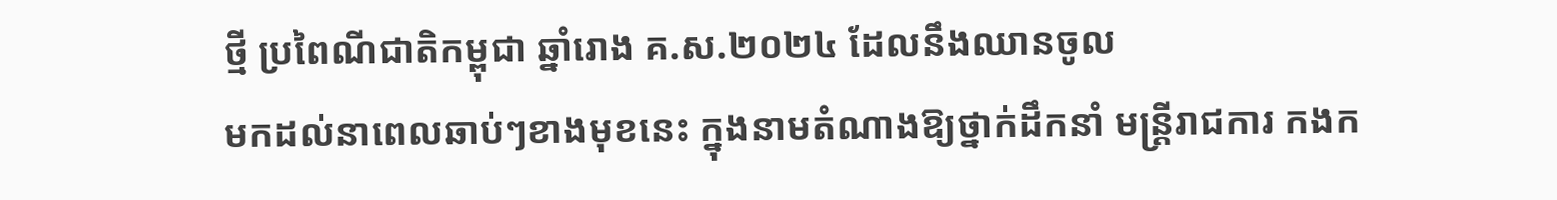ថ្មី ប្រពៃណីជាតិកម្ពុជា ឆ្នាំរោង គ.ស.២០២៤ ដែលនឹងឈានចូល
មកដល់នាពេលឆាប់ៗខាងមុខនេះ ក្នុងនាមតំណាងឱ្យថ្នាក់ដឹកនាំ មន្ត្រីរាជការ កងក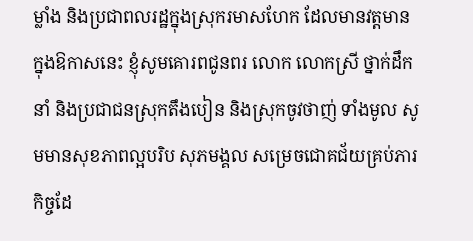ម្លាំង និងប្រជាពលរដ្ឋក្នុងស្រុករមាសហែក ដែលមានវត្តមានក្នុងឱកាសនេះ ខ្ញុំសូមគោរពជូនពរ លោក លោកស្រី ថ្នាក់ដឹកនាំ និងប្រជាជនស្រុកតឹងបៀន និងស្រុកចូវថាញ់ ទាំងមូល សូមមានសុខភាពល្អបរិប សុភមង្គល សម្រេចជោគជ័យគ្រប់ភារកិច្ចដែ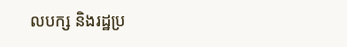លបក្ស និងរដ្ឋប្រ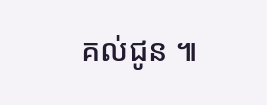គល់ជូន ៕